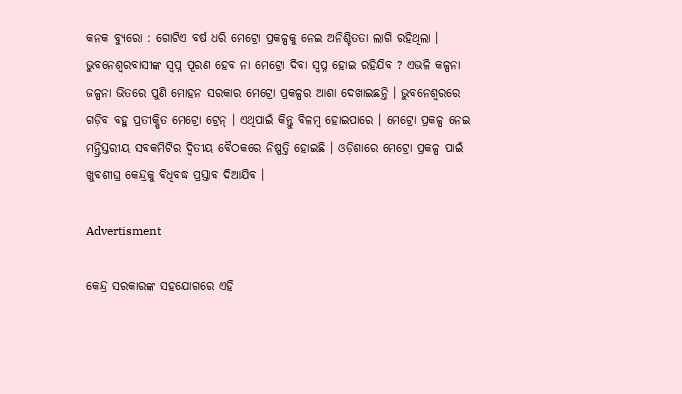କନକ ବ୍ୟୁରୋ : ଗୋଟିଏ ବର୍ଷ ଧରି ମେଟ୍ରୋ ପ୍ରକଳ୍ପକୁ ନେଇ ଅନିଶ୍ଚିତତା ଲାଗି ରହିଥିଲା । ଭୁବନେଶ୍ୱରବାସୀଙ୍କ ସ୍ୱପ୍ନ ପୂରଣ ହେବ ନା ମେଟ୍ରୋ ଦିବା ସ୍ୱପ୍ନ ହୋଇ ରହିଯିବ ? ଏଭଳି କଳ୍ପନା ଜଳ୍ପନା ଭିତରେ ପୁଣି ମୋହନ ସରକାର ମେଟ୍ରୋ ପ୍ରକଳ୍ପର ଆଶା ଦେଖାଇଛନ୍ତି । ଭୁବନେଶ୍ୱରରେ ଗଡ଼ିବ ବହୁ ପ୍ରତୀକ୍ଷିତ ମେଟ୍ରୋ ଟ୍ରେନ୍ । ଏଥିପାଇଁ କିନ୍ତୁ ବିଳମ୍ୱ ହୋଇପାରେ । ମେଟ୍ରୋ ପ୍ରକଳ୍ପ ନେଇ ମନ୍ତ୍ରିସ୍ତରୀୟ ସବକମିଟିର ଦ୍ଵିତୀୟ ବୈଠକରେ ନିଷ୍ପତ୍ତି ହୋଇଛି । ଓଡ଼ିଶାରେ ମେଟ୍ରୋ ପ୍ରକଳ୍ପ ପାଇଁ ଖୁବଶୀଘ୍ର କେନ୍ଦ୍ରକୁ ବିଧିବଦ୍ଧ ପ୍ରସ୍ତାବ ଦିଆଯିବ ।

Advertisment

କେନ୍ଦ୍ର ସରକାରଙ୍କ ସହଯୋଗରେ ଏହି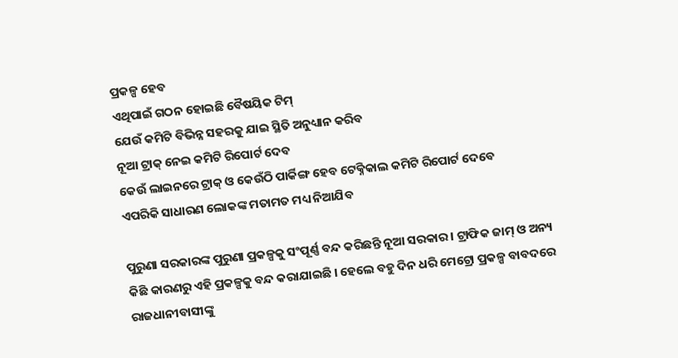ପ୍ରକଳ୍ପ ହେବ
ଏଥିପାଇଁ ଗଠନ ହୋଇଛି ବୈଷୟିକ ଟିମ୍
ଯେଉଁ କମିଟି ବିଭିନ୍ନ ସହରକୁ ଯାଇ ସ୍ଥିତି ଅନୁଧ୍ୟାନ କରିବ
ନୂଆ ଟ୍ରାକ୍‌ ନେଇ କମିଟି ରିପୋର୍ଟ ଦେବ
କେଉଁ ଲାଇନରେ ଟ୍ରାକ୍‌ ଓ କେଉଁଠି ପାର୍କିଙ୍ଗ ହେବ ଟେକ୍ନିକାଲ କମିଟି ରିପୋର୍ଟ ଦେବେ
ଏପରିକି ସାଧାରଣ ଲୋକଙ୍କ ମତାମତ ମଧ୍ୟ ନିଆଯିବ

ପୁରୁଣା ସରକାରଙ୍କ ପୁରୁଣା ପ୍ରକଳ୍ପକୁ ସଂପୂର୍ଣ୍ଣ ବନ୍ଦ କରିଛନ୍ତି ନୂଆ ସରକାର । ଟ୍ରାଫିକ ଜାମ୍‌ ଓ ଅନ୍ୟ କିଛି କାରଣରୁ ଏହି ପ୍ରକଳ୍ପକୁ ବନ୍ଦ କରାଯାଇଛି । ହେଲେ ବହୁ ଦିନ ଧରି ମେଟ୍ରୋ ପ୍ରକଳ୍ପ ବାବଦରେ ରାଜଧାନୀବାସୀଙ୍କୁ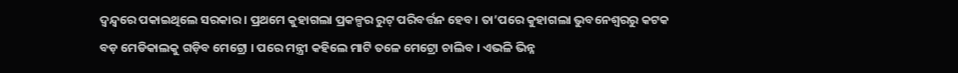ଦ୍ୱନ୍ଦ୍ବରେ ପକାଇଥିଲେ ସରକାର । ପ୍ରଥମେ କୁହାଗଲା ପ୍ରକଳ୍ପର ରୁଟ୍‌ ପରିବର୍ତ୍ତନ ହେବ। ତା’ପରେ କୁହାଗଲା ଭୁବନେଶ୍ୱରରୁ କଟକ ବଡ଼ ମେଡିକାଲକୁ ଗଡ଼ିବ ମେଟ୍ରୋ । ପରେ ମନ୍ତ୍ରୀ କହିଲେ ମାଟି ତଳେ ମେଟ୍ରୋ ଚାଲିବ । ଏଭଳି ଭିନ୍ନ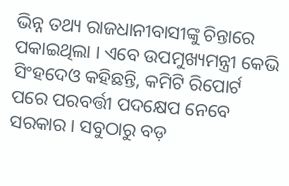ଭିନ୍ନ ତଥ୍ୟ ରାଜଧାନୀବାସୀଙ୍କୁ ଚିନ୍ତାରେ ପକାଇଥିଲା । ଏବେ ଉପମୁଖ୍ୟମନ୍ତ୍ରୀ କେଭି ସିଂହଦେଓ କହିଛନ୍ତି, କମିଟି ରିପୋର୍ଟ ପରେ ପରବର୍ତ୍ତୀ ପଦକ୍ଷେପ ନେବେ ସରକାର । ସବୁଠାରୁ ବଡ଼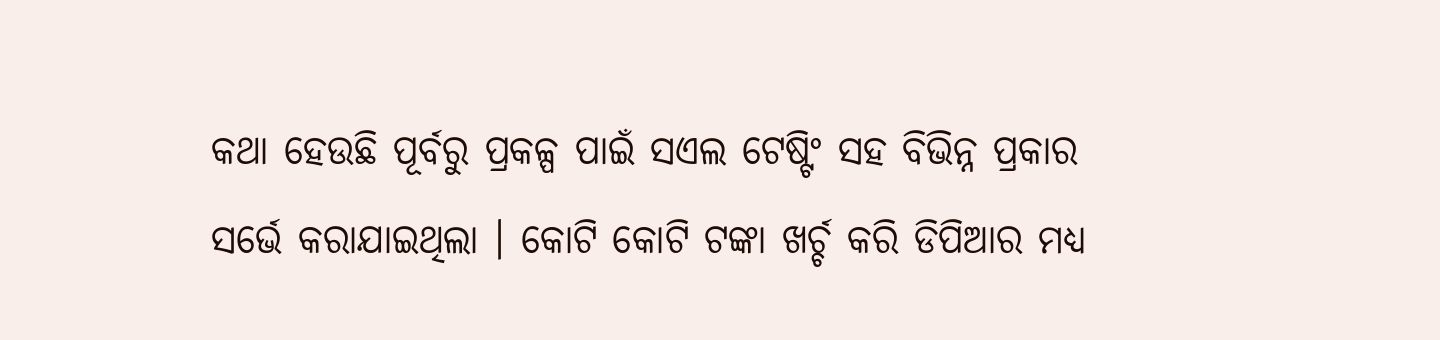କଥା ହେଉଛି ପୂର୍ବରୁ ପ୍ରକଳ୍ପ ପାଇଁ ସଏଲ ଟେଷ୍ଟିଂ ସହ ବିଭିନ୍ନ ପ୍ରକାର ସର୍ଭେ କରାଯାଇଥିଲା । କୋଟି କୋଟି ଟଙ୍କା ଖର୍ଚ୍ଚ କରି ଡିପିଆର ମଧ୍ୟ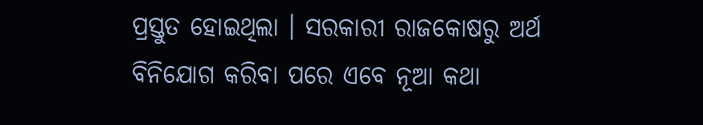ପ୍ରସ୍ତୁତ ହୋଇଥିଲା । ସରକାରୀ ରାଜକୋଷରୁ ଅର୍ଥ ବିନିଯୋଗ କରିବା ପରେ ଏବେ ନୂଆ କଥା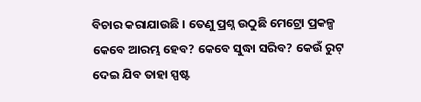ବିଚାର କରାଯାଉଛି । ତେଣୁ ପ୍ରଶ୍ନ ଉଠୁଛି ମେଟ୍ରୋ ପ୍ରକଳ୍ପ କେବେ ଆରମ୍ଭ ହେବ? କେବେ ସୁଦ୍ଧା ସରିବ? କେଉଁ ରୁଟ୍‌ ଦେଇ ଯିବ ତାହା ସ୍ପଷ୍ଟ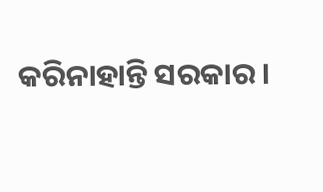କରିନାହାନ୍ତି ସରକାର ।